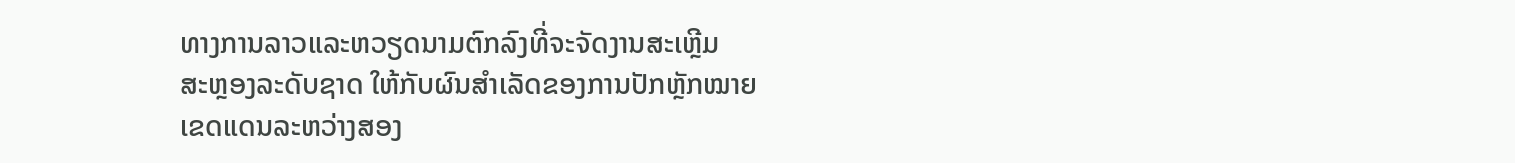ທາງການລາວແລະຫວຽດນາມຕົກລົງທີ່ຈະຈັດງານສະເຫຼີມ
ສະຫຼອງລະດັບຊາດ ໃຫ້ກັບຜົນສໍາເລັດຂອງການປັກຫຼັກໝາຍ
ເຂດແດນລະຫວ່າງສອງ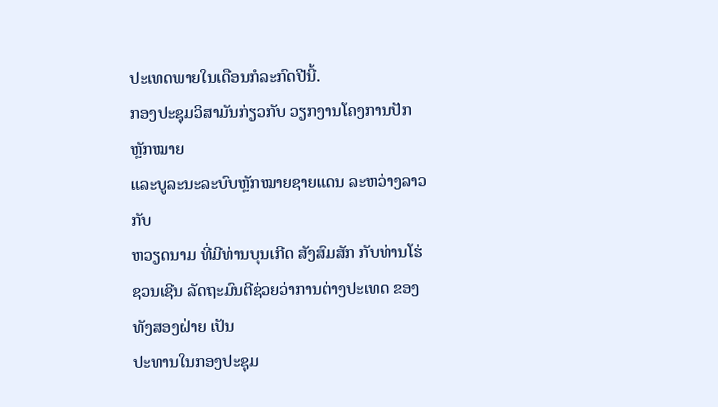ປະເທດພາຍໃນເດືອນກໍລະກົດປີນີ້.
ກອງປະຊຸມວິສາມັນກ່ຽວກັບ ວຽກງານໂຄງການປັກຫຼັກໝາຍ
ແລະບູລະນະລະບົບຫຼັກໝາຍຊາຍແດນ ລະຫວ່າງລາວກັບ
ຫວຽດນາມ ທີ່ມີທ່ານບຸນເກີດ ສັງສົມສັກ ກັບທ່ານໂຮ່ ຊວນເຊີນ ລັດຖະມົນຕີຊ່ວຍວ່າການຕ່າງປະເທດ ຂອງທັງສອງຝ່າຍ ເປັນ
ປະທານໃນກອງປະຊຸມ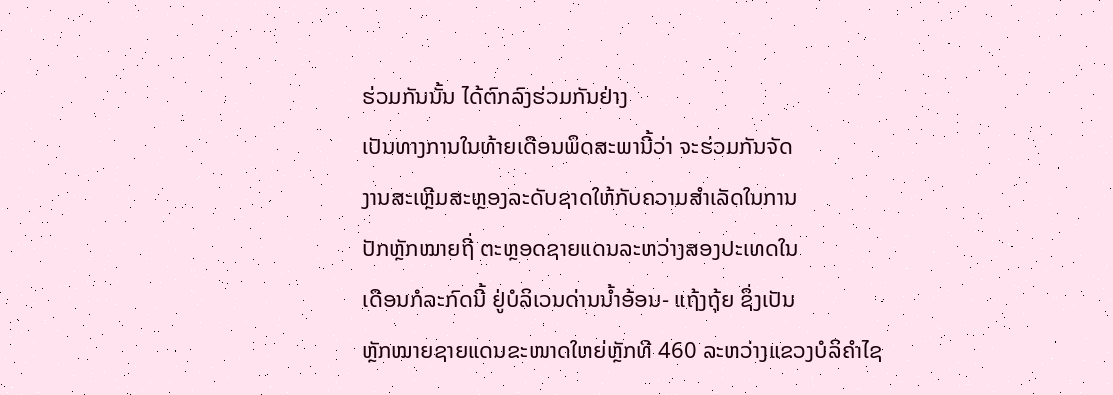ຮ່ວມກັນນັ້ນ ໄດ້ຕົກລົງຮ່ວມກັນຢ່າງ
ເປັນທາງການໃນທ້າຍເດືອນພຶດສະພານີ້ວ່າ ຈະຮ່ວມກັນຈັດ
ງານສະເຫຼີມສະຫຼອງລະດັບຊາດໃຫ້ກັບຄວາມສໍາເລັດໃນການ
ປັກຫຼັກໝາຍຖີ່ ຕະຫຼອດຊາຍແດນລະຫວ່າງສອງປະເທດໃນ
ເດືອນກໍລະກົດນີ້ ຢູ່ບໍລິເວນດ່ານນໍ້າອ້ອນ- ແຖ້ງຖຸ້ຍ ຊຶ່ງເປັນ
ຫຼັກໝາຍຊາຍແດນຂະໜາດໃຫຍ່ຫຼັກທີ 460 ລະຫວ່າງແຂວງບໍລິຄໍາໄຊ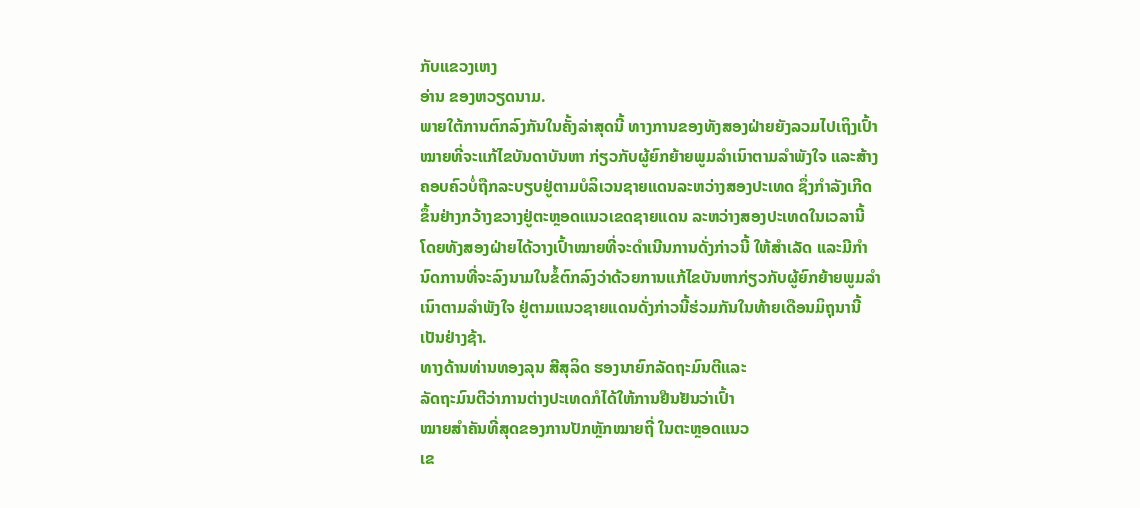ກັບແຂວງເຫງ
ອ່ານ ຂອງຫວຽດນາມ.
ພາຍໃຕ້ການຕົກລົງກັນໃນຄັ້ງລ່າສຸດນີ້ ທາງການຂອງທັງສອງຝ່າຍຍັງລວມໄປເຖິງເປົ້າ
ໝາຍທີ່ຈະແກ້ໄຂບັນດາບັນຫາ ກ່ຽວກັບຜູ້ຍົກຍ້າຍພູມລໍາເນົາຕາມລໍາພັງໃຈ ແລະສ້າງ
ຄອບຄົວບໍ່ຖືກລະບຽບຢູ່ຕາມບໍລິເວນຊາຍແດນລະຫວ່າງສອງປະເທດ ຊຶ່ງກໍາລັງເກີດ
ຂຶ້ນຢ່າງກວ້າງຂວາງຢູ່ຕະຫຼອດແນວເຂດຊາຍແດນ ລະຫວ່າງສອງປະເທດໃນເວລານີ້
ໂດຍທັງສອງຝ່າຍໄດ້ວາງເປົ້າໝາຍທີ່ຈະດໍາເນີນການດັ່ງກ່າວນີ້ ໃຫ້ສໍາເລັດ ແລະມີກໍາ
ນົດການທີ່ຈະລົງນາມໃນຂໍ້ຕົກລົງວ່າດ້ວຍການແກ້ໄຂບັນຫາກ່ຽວກັບຜູ້ຍົກຍ້າຍພູມລໍາ
ເນົາຕາມລໍາພັງໃຈ ຢູ່ຕາມແນວຊາຍແດນດັ່ງກ່າວນີ້ຮ່ວມກັນໃນທ້າຍເດືອນມິຖຸນານີ້
ເປັນຢ່າງຊ້າ.
ທາງດ້ານທ່ານທອງລຸນ ສີສຸລິດ ຮອງນາຍົກລັດຖະມົນຕີແລະ
ລັດຖະມົນຕີວ່າການຕ່າງປະເທດກໍໄດ້ໃຫ້ການຢືນຢັນວ່າເປົ້າ
ໝາຍສໍາຄັນທີ່ສຸດຂອງການປັກຫຼັກໝາຍຖີ່ ໃນຕະຫຼອດແນວ
ເຂ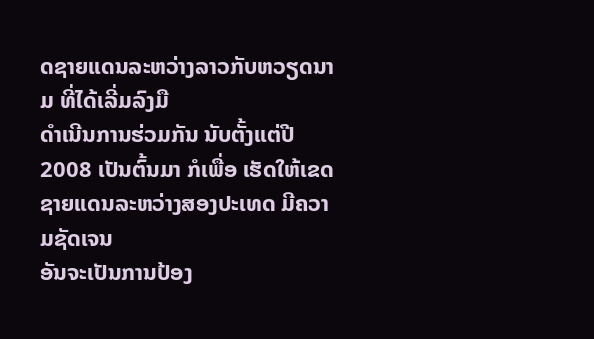ດຊາຍແດນລະຫວ່າງລາວກັບຫວຽດນາມ ທີ່ໄດ້ເລີ່ມລົງມື
ດໍາເນີນການຮ່ວມກັນ ນັບຕັ້ງແຕ່ປີ 2008 ເປັນຕົ້ນມາ ກໍເພື່ອ ເຮັດໃຫ້ເຂດຊາຍແດນລະຫວ່າງສອງປະເທດ ມີຄວາມຊັດເຈນ
ອັນຈະເປັນການປ້ອງ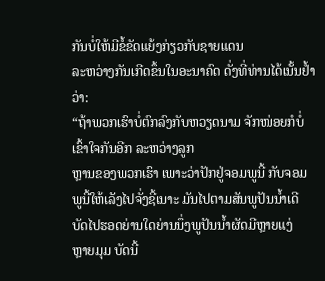ກັນບໍ່ໃຫ້ມີຂໍ້ຂັດແຍ້ງກ່ຽວກັບຊາຍແດນ
ລະຫວ່າງກັນເກີດຂຶ້ນໃນອະນາຄົດ ດັ່ງທີ່ທ່ານໄດ້ເນັ້ນຢໍ້າວ່າ:
“ຖ້າພວກເຮົາບໍ່ຕົກລົງກັບຫວຽດນາມ ຈັກໜ່ອຍກໍບໍ່ເຂົ້າໃຈກັນອີກ ລະຫວ່າງລູກ
ຫຼານຂອງພວກເຮົາ ເພາະວ່າປັກຢູ່ຈອມພູນີ້ ກັບຈອມພູນີ້ໃຫ້ເລັງໄປຈັ່ງຊີ້ເນາະ ມັນໄປຕາມສັນພູປັນນໍ້າເດີ ບັດໄປຮອດຍ່ານໃດຍ່ານນຶ່ງພູປັນນໍ້າຜັດມີຫຼາຍແງ່
ຫຼາຍມຸມ ບັດນີ້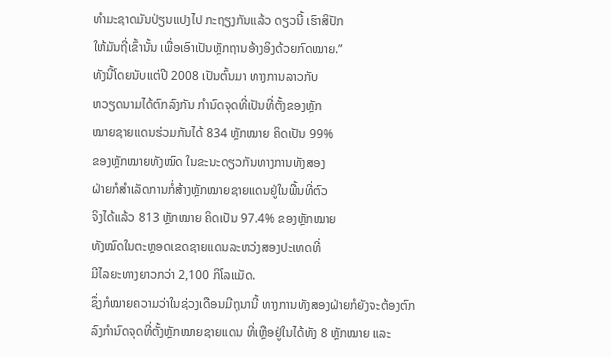ທໍາມະຊາດມັນປ່ຽນແປງໄປ ກະຖຽງກັນແລ້ວ ດຽວນີ້ ເຮົາສິປັກ
ໃຫ້ມັນຖີ່ເຂົ້ານັ້ນ ເພື່ອເອົາເປັນຫຼັກຖານອ້າງອິງດ້ວຍກົດໝາຍ.”
ທັງນີ້ໂດຍນັບແຕ່ປີ 2008 ເປັນຕົ້ນມາ ທາງການລາວກັບ
ຫວຽດນາມໄດ້ຕົກລົງກັນ ກໍານົດຈຸດທີ່ເປັນທີ່ຕັ້ງຂອງຫຼັກ
ໝາຍຊາຍແດນຮ່ວມກັນໄດ້ 834 ຫຼັກໝາຍ ຄິດເປັນ 99%
ຂອງຫຼັກໝາຍທັງໝົດ ໃນຂະນະດຽວກັນທາງການທັງສອງ
ຝ່າຍກໍສໍາເລັດການກໍ່ສ້າງຫຼັກໝາຍຊາຍແດນຢູ່ໃນພື້ນທີ່ຕົວ
ຈິງໄດ້ແລ້ວ 813 ຫຼັກໝາຍ ຄິດເປັນ 97.4% ຂອງຫຼັກໝາຍ
ທັງໝົດໃນຕະຫຼອດເຂດຊາຍແດນລະຫວ່ງສອງປະເທດທີ່
ມີໄລຍະທາງຍາວກວ່າ 2,100 ກິໂລແມັດ.
ຊຶ່ງກໍໝາຍຄວາມວ່າໃນຊ່ວງເດືອນມີຖຸນານີ້ ທາງການທັງສອງຝ່າຍກໍຍັງຈະຕ້ອງຕົກ
ລົງກໍານົດຈຸດທີ່ຕັ້ງຫຼັກໝາຍຊາຍແດນ ທີ່ເຫຼືອຢູ່ໃນໄດ້ທັງ 8 ຫຼັກໝາຍ ແລະ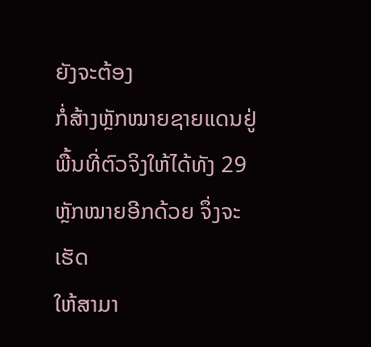ຍັງຈະຕ້ອງ
ກໍ່ສ້າງຫຼັກໝາຍຊາຍແດນຢູ່ພື້ນທີ່ຕົວຈິງໃຫ້ໄດ້ທັງ 29 ຫຼັກໝາຍອີກດ້ວຍ ຈຶ່ງຈະເຮັດ
ໃຫ້ສາມາ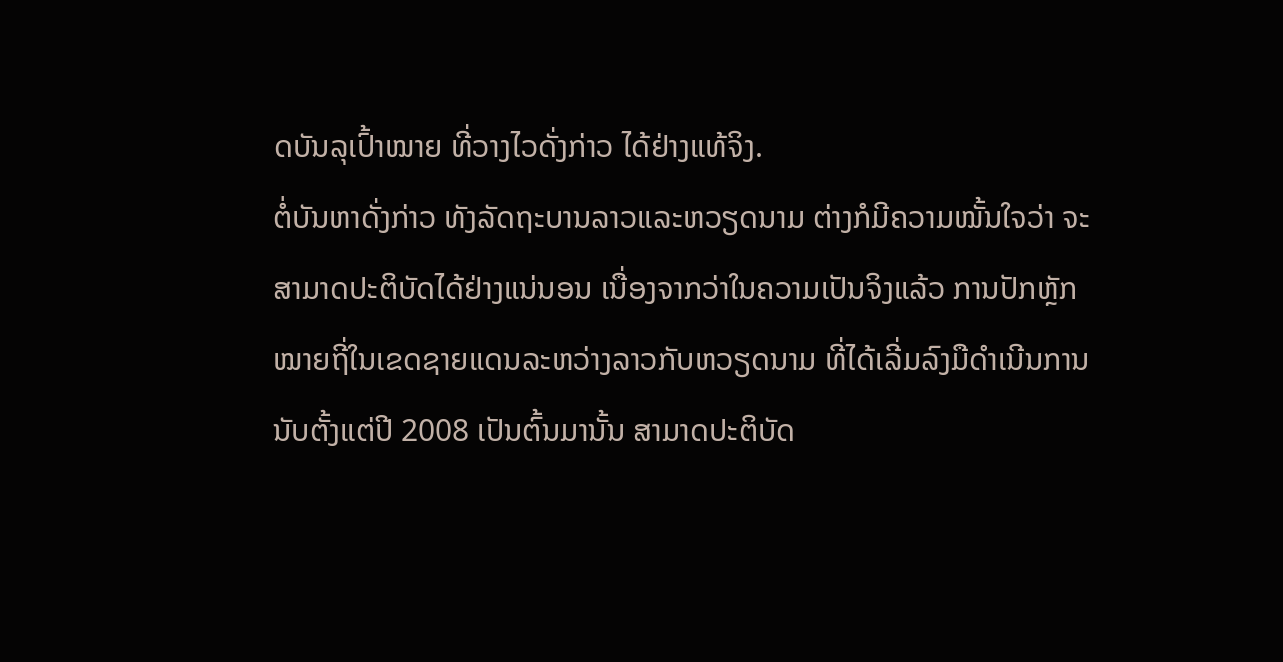ດບັນລຸເປົ້າໝາຍ ທີ່ວາງໄວດັ່ງກ່າວ ໄດ້ຢ່າງແທ້ຈິງ.
ຕໍ່ບັນຫາດັ່ງກ່າວ ທັງລັດຖະບານລາວແລະຫວຽດນາມ ຕ່າງກໍມີຄວາມໝັ້ນໃຈວ່າ ຈະ
ສາມາດປະຕິບັດໄດ້ຢ່າງແນ່ນອນ ເນື່ອງຈາກວ່າໃນຄວາມເປັນຈິງແລ້ວ ການປັກຫຼັກ
ໝາຍຖີ່ໃນເຂດຊາຍແດນລະຫວ່າງລາວກັບຫວຽດນາມ ທີ່ໄດ້ເລີ່ມລົງມືດໍາເນີນການ
ນັບຕັ້ງແຕ່ປີ 2008 ເປັນຕົ້ນມານັ້ນ ສາມາດປະຕິບັດ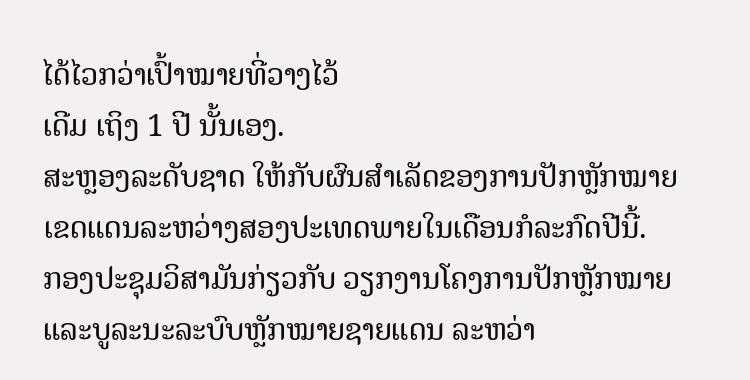ໄດ້ໄວກວ່າເປົ້າໝາຍທີ່ວາງໄວ້
ເດີມ ເຖິງ 1 ປີ ນັ້ນເອງ.
ສະຫຼອງລະດັບຊາດ ໃຫ້ກັບຜົນສໍາເລັດຂອງການປັກຫຼັກໝາຍ
ເຂດແດນລະຫວ່າງສອງປະເທດພາຍໃນເດືອນກໍລະກົດປີນີ້.
ກອງປະຊຸມວິສາມັນກ່ຽວກັບ ວຽກງານໂຄງການປັກຫຼັກໝາຍ
ແລະບູລະນະລະບົບຫຼັກໝາຍຊາຍແດນ ລະຫວ່າ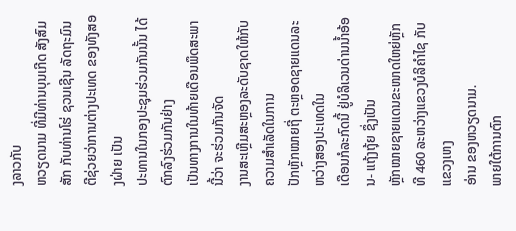ງລາວກັບ
ຫວຽດນາມ ທີ່ມີທ່ານບຸນເກີດ ສັງສົມສັກ ກັບທ່ານໂຮ່ ຊວນເຊີນ ລັດຖະມົນຕີຊ່ວຍວ່າການຕ່າງປະເທດ ຂອງທັງສອງຝ່າຍ ເປັນ
ປະທານໃນກອງປະຊຸມຮ່ວມກັນນັ້ນ ໄດ້ຕົກລົງຮ່ວມກັນຢ່າງ
ເປັນທາງການໃນທ້າຍເດືອນພຶດສະພານີ້ວ່າ ຈະຮ່ວມກັນຈັດ
ງານສະເຫຼີມສະຫຼອງລະດັບຊາດໃຫ້ກັບຄວາມສໍາເລັດໃນການ
ປັກຫຼັກໝາຍຖີ່ ຕະຫຼອດຊາຍແດນລະຫວ່າງສອງປະເທດໃນ
ເດືອນກໍລະກົດນີ້ ຢູ່ບໍລິເວນດ່ານນໍ້າອ້ອນ- ແຖ້ງຖຸ້ຍ ຊຶ່ງເປັນ
ຫຼັກໝາຍຊາຍແດນຂະໜາດໃຫຍ່ຫຼັກທີ 460 ລະຫວ່າງແຂວງບໍລິຄໍາໄຊ ກັບແຂວງເຫງ
ອ່ານ ຂອງຫວຽດນາມ.
ພາຍໃຕ້ການຕົກ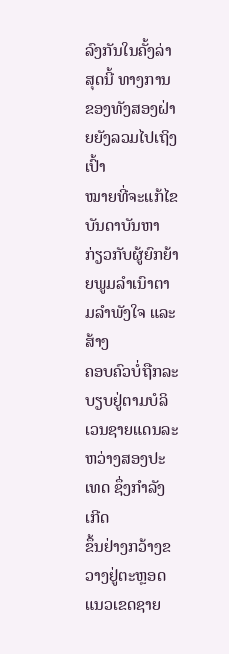ລົງກັນໃນຄັ້ງລ່າສຸດນີ້ ທາງການຂອງທັງສອງຝ່າຍຍັງລວມໄປເຖິງເປົ້າ
ໝາຍທີ່ຈະແກ້ໄຂບັນດາບັນຫາ ກ່ຽວກັບຜູ້ຍົກຍ້າຍພູມລໍາເນົາຕາມລໍາພັງໃຈ ແລະສ້າງ
ຄອບຄົວບໍ່ຖືກລະບຽບຢູ່ຕາມບໍລິເວນຊາຍແດນລະຫວ່າງສອງປະເທດ ຊຶ່ງກໍາລັງເກີດ
ຂຶ້ນຢ່າງກວ້າງຂວາງຢູ່ຕະຫຼອດແນວເຂດຊາຍ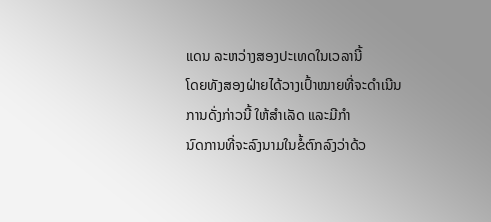ແດນ ລະຫວ່າງສອງປະເທດໃນເວລານີ້
ໂດຍທັງສອງຝ່າຍໄດ້ວາງເປົ້າໝາຍທີ່ຈະດໍາເນີນການດັ່ງກ່າວນີ້ ໃຫ້ສໍາເລັດ ແລະມີກໍາ
ນົດການທີ່ຈະລົງນາມໃນຂໍ້ຕົກລົງວ່າດ້ວ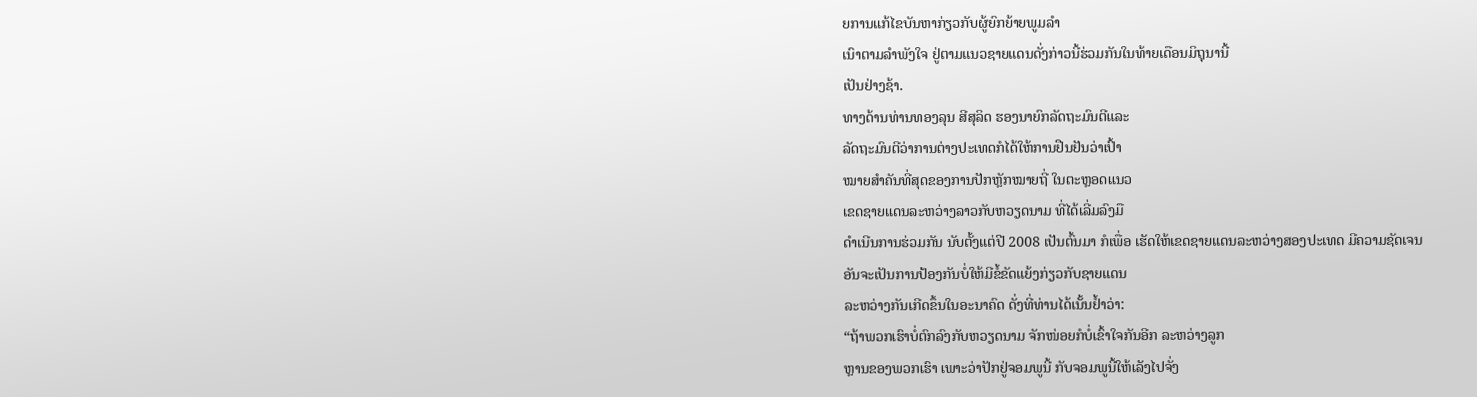ຍການແກ້ໄຂບັນຫາກ່ຽວກັບຜູ້ຍົກຍ້າຍພູມລໍາ
ເນົາຕາມລໍາພັງໃຈ ຢູ່ຕາມແນວຊາຍແດນດັ່ງກ່າວນີ້ຮ່ວມກັນໃນທ້າຍເດືອນມິຖຸນານີ້
ເປັນຢ່າງຊ້າ.
ທາງດ້ານທ່ານທອງລຸນ ສີສຸລິດ ຮອງນາຍົກລັດຖະມົນຕີແລະ
ລັດຖະມົນຕີວ່າການຕ່າງປະເທດກໍໄດ້ໃຫ້ການຢືນຢັນວ່າເປົ້າ
ໝາຍສໍາຄັນທີ່ສຸດຂອງການປັກຫຼັກໝາຍຖີ່ ໃນຕະຫຼອດແນວ
ເຂດຊາຍແດນລະຫວ່າງລາວກັບຫວຽດນາມ ທີ່ໄດ້ເລີ່ມລົງມື
ດໍາເນີນການຮ່ວມກັນ ນັບຕັ້ງແຕ່ປີ 2008 ເປັນຕົ້ນມາ ກໍເພື່ອ ເຮັດໃຫ້ເຂດຊາຍແດນລະຫວ່າງສອງປະເທດ ມີຄວາມຊັດເຈນ
ອັນຈະເປັນການປ້ອງກັນບໍ່ໃຫ້ມີຂໍ້ຂັດແຍ້ງກ່ຽວກັບຊາຍແດນ
ລະຫວ່າງກັນເກີດຂຶ້ນໃນອະນາຄົດ ດັ່ງທີ່ທ່ານໄດ້ເນັ້ນຢໍ້າວ່າ:
“ຖ້າພວກເຮົາບໍ່ຕົກລົງກັບຫວຽດນາມ ຈັກໜ່ອຍກໍບໍ່ເຂົ້າໃຈກັນອີກ ລະຫວ່າງລູກ
ຫຼານຂອງພວກເຮົາ ເພາະວ່າປັກຢູ່ຈອມພູນີ້ ກັບຈອມພູນີ້ໃຫ້ເລັງໄປຈັ່ງ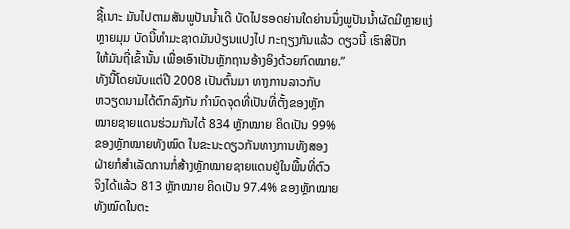ຊີ້ເນາະ ມັນໄປຕາມສັນພູປັນນໍ້າເດີ ບັດໄປຮອດຍ່ານໃດຍ່ານນຶ່ງພູປັນນໍ້າຜັດມີຫຼາຍແງ່
ຫຼາຍມຸມ ບັດນີ້ທໍາມະຊາດມັນປ່ຽນແປງໄປ ກະຖຽງກັນແລ້ວ ດຽວນີ້ ເຮົາສິປັກ
ໃຫ້ມັນຖີ່ເຂົ້ານັ້ນ ເພື່ອເອົາເປັນຫຼັກຖານອ້າງອິງດ້ວຍກົດໝາຍ.”
ທັງນີ້ໂດຍນັບແຕ່ປີ 2008 ເປັນຕົ້ນມາ ທາງການລາວກັບ
ຫວຽດນາມໄດ້ຕົກລົງກັນ ກໍານົດຈຸດທີ່ເປັນທີ່ຕັ້ງຂອງຫຼັກ
ໝາຍຊາຍແດນຮ່ວມກັນໄດ້ 834 ຫຼັກໝາຍ ຄິດເປັນ 99%
ຂອງຫຼັກໝາຍທັງໝົດ ໃນຂະນະດຽວກັນທາງການທັງສອງ
ຝ່າຍກໍສໍາເລັດການກໍ່ສ້າງຫຼັກໝາຍຊາຍແດນຢູ່ໃນພື້ນທີ່ຕົວ
ຈິງໄດ້ແລ້ວ 813 ຫຼັກໝາຍ ຄິດເປັນ 97.4% ຂອງຫຼັກໝາຍ
ທັງໝົດໃນຕະ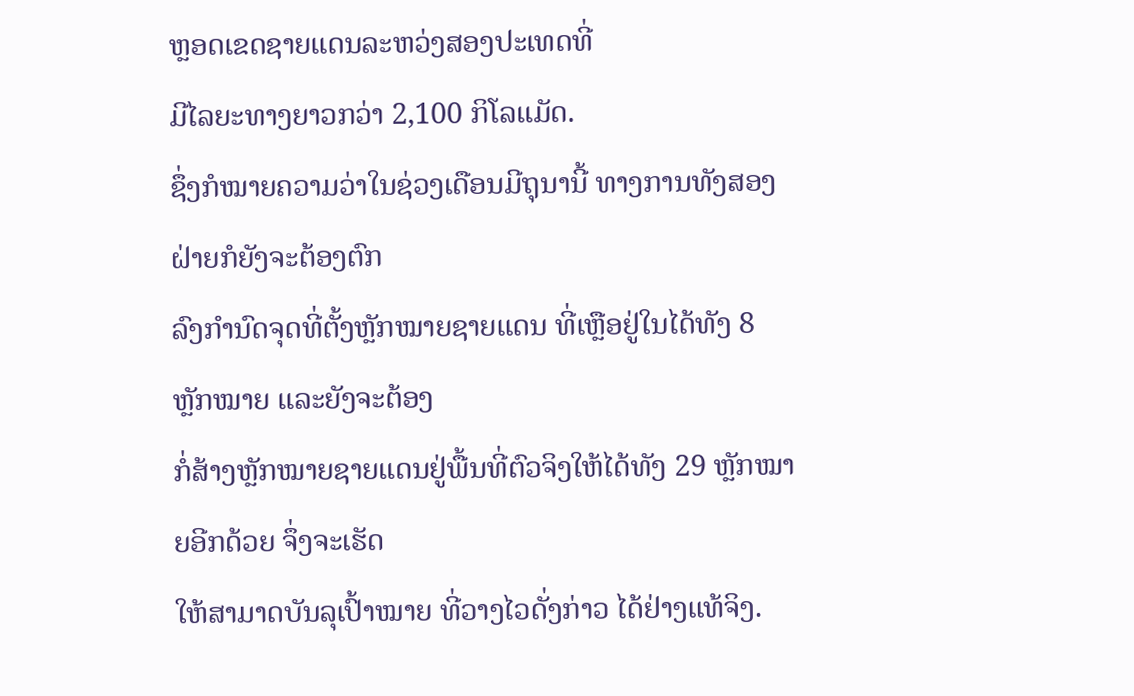ຫຼອດເຂດຊາຍແດນລະຫວ່ງສອງປະເທດທີ່
ມີໄລຍະທາງຍາວກວ່າ 2,100 ກິໂລແມັດ.
ຊຶ່ງກໍໝາຍຄວາມວ່າໃນຊ່ວງເດືອນມີຖຸນານີ້ ທາງການທັງສອງຝ່າຍກໍຍັງຈະຕ້ອງຕົກ
ລົງກໍານົດຈຸດທີ່ຕັ້ງຫຼັກໝາຍຊາຍແດນ ທີ່ເຫຼືອຢູ່ໃນໄດ້ທັງ 8 ຫຼັກໝາຍ ແລະຍັງຈະຕ້ອງ
ກໍ່ສ້າງຫຼັກໝາຍຊາຍແດນຢູ່ພື້ນທີ່ຕົວຈິງໃຫ້ໄດ້ທັງ 29 ຫຼັກໝາຍອີກດ້ວຍ ຈຶ່ງຈະເຮັດ
ໃຫ້ສາມາດບັນລຸເປົ້າໝາຍ ທີ່ວາງໄວດັ່ງກ່າວ ໄດ້ຢ່າງແທ້ຈິງ.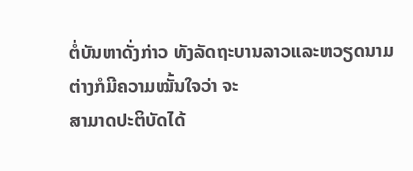ຕໍ່ບັນຫາດັ່ງກ່າວ ທັງລັດຖະບານລາວແລະຫວຽດນາມ ຕ່າງກໍມີຄວາມໝັ້ນໃຈວ່າ ຈະ
ສາມາດປະຕິບັດໄດ້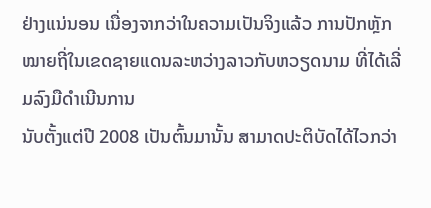ຢ່າງແນ່ນອນ ເນື່ອງຈາກວ່າໃນຄວາມເປັນຈິງແລ້ວ ການປັກຫຼັກ
ໝາຍຖີ່ໃນເຂດຊາຍແດນລະຫວ່າງລາວກັບຫວຽດນາມ ທີ່ໄດ້ເລີ່ມລົງມືດໍາເນີນການ
ນັບຕັ້ງແຕ່ປີ 2008 ເປັນຕົ້ນມານັ້ນ ສາມາດປະຕິບັດໄດ້ໄວກວ່າ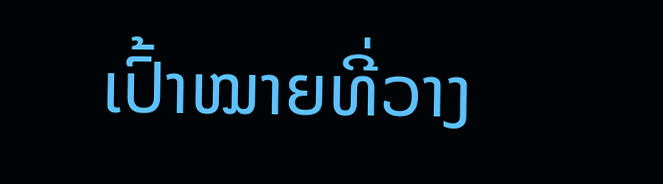ເປົ້າໝາຍທີ່ວາງ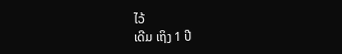ໄວ້
ເດີມ ເຖິງ 1 ປີ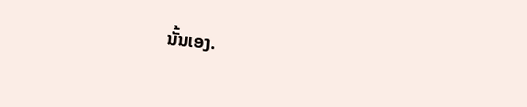ນັ້ນເອງ.